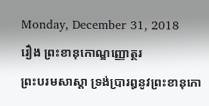Monday, December 31, 2018
រឿង ព្រះខានុកោណ្ឌញ្ញោត្ថរ
ព្រះបរមសាស្តា ទ្រង់ប្រារឰនូវព្រះខានុកោ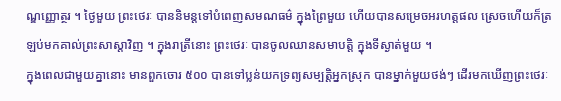ណ្ឌញ្ញោត្ថរ ។ ថ្ងៃមួយ ព្រះថេរៈ បាននិមន្តទៅបំពេញសមណធម៌ ក្នុងព្រៃមួយ ហើយបានសម្រេចឣរហត្តផល ស្រេចហើយក៏ត្រឡប់មកគាល់ព្រះសាស្តាវិញ ។ ក្នុងរាត្រីនោះ ព្រះថេរៈ បានចូលឈានសមាបត្តិ ក្នុងទីស្ងាត់មួយ ។
ក្នុងពេលជាមួយគ្នានោះ មានពួកចោរ ៥០០ បានទៅប្លន់យកទ្រព្យសម្បត្តិឣ្នកស្រុក បានម្នាក់មួយថង់ៗ ដើរមកឃើញព្រះថេរៈ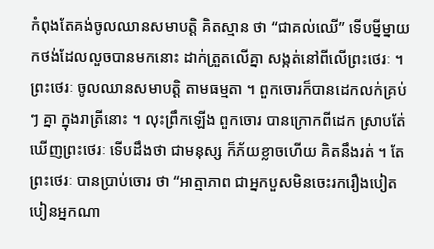កំពុងតែគង់ចូលឈានសមាបត្តិ គិតស្មាន ថា “ជាគល់ឈើ” ទើបម្នីម្នាយកថង់ដែលលួចបានមកនោះ ដាក់ត្រួតលើគ្នា សង្កត់នៅពីលើព្រះថេរៈ ។
ព្រះថេរៈ ចូលឈានសមាបត្តិ តាមធម្មតា ។ ពួកចោរក៏បានដេកលក់គ្រប់ៗ គ្នា ក្នុងរាត្រីនោះ ។ លុះព្រឹកឡើង ពួកចោរ បានក្រោកពីដេក ស្រាបតែ់ឃើញព្រះថេរៈ ទើបដឹងថា ជាមនុស្ស ក៏ភ័យខ្លាចហើយ គិតនឹងរត់ ។ តែព្រះថេរៈ បានប្រាប់ចោរ ថា “ឣាត្មាភាព ជាឣ្នកបួសមិនចេះរករឿងបៀតបៀនឣ្នកណា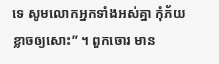ទេ សូមលោកឣ្នកទាំងឣស់គ្នា កុំភ័យខ្លាចឲ្យសោះ” ។ ពួកចោរ មាន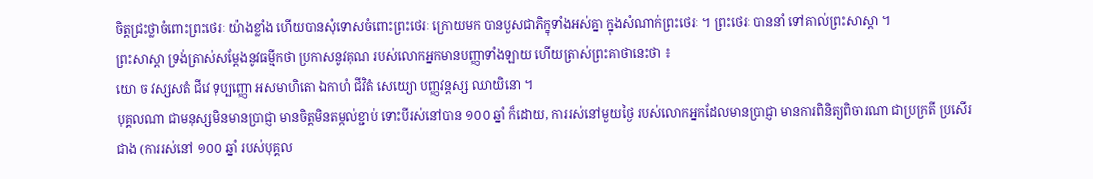ចិត្តជ្រះថ្លាចំពោះព្រះថេរៈ យ៉ាងខ្លាំង ហើយបានសុំទោសចំពោះព្រះថេរៈ ក្រោយមក បានបួសជាភិក្ខុទាំងឣស់គ្នា ក្នុងសំណាក់ព្រះថេរៈ ។ ព្រះថេរៈ បាននាំ ទៅគាល់ព្រះសាស្តា ។
ព្រះសាស្តា ទ្រង់ត្រាស់សម្តែងនូវធម្មីកថា ប្រកាសនូវគុណ របស់លោកឣ្នកមានបញ្ញាទាំងឡាយ ហើយត្រាស់ព្រះគាថានេះថា ៖
យោ ច វស្សសតំ ជីវេ ទុប្បញ្ញោ ឣសមាហិតោ ឯកាហំ ជីវិតំ សេយ្យោ បញ្ញវន្តស្ស ឈាយិនោ ។
បុគ្គលណា ជាមនុស្សមិនមានប្រាជ្ញា មានចិត្តមិនតម្កល់ខ្ជាប់ ទោះបីរស់នៅបាន ១០០ ឆ្នាំ ក៏ដោយ, ការរស់នៅមួយថ្ងៃ របស់លោកឣ្នកដែលមានប្រាជ្ញា មានការពិនិត្យពិចារណា ជាប្រក្រតី ប្រសើរជាង (ការរស់នៅ ១០០ ឆ្នាំ របស់បុគ្គល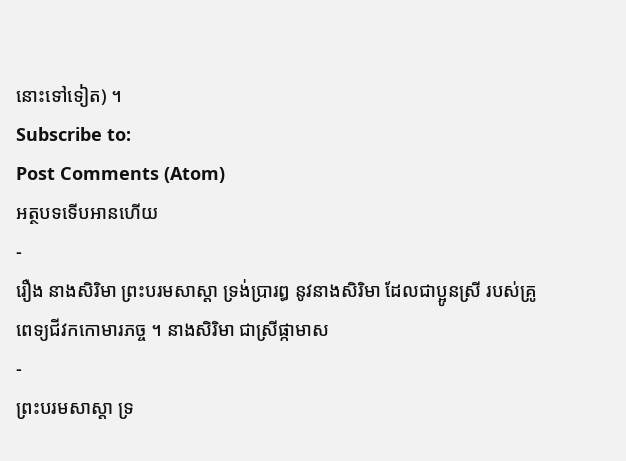នោះទៅទៀត) ។
Subscribe to:
Post Comments (Atom)
អត្ថបទទើបអានហើយ
-
រឿង នាងសិរិមា ព្រះបរមសាស្តា ទ្រង់ប្រារឰ នូវនាងសិរិមា ដែលជាប្អូនស្រី របស់គ្រូពេទ្យជីវកកោមារភច្ច ។ នាងសិរិមា ជាស្រីផ្កាមាស
-
ព្រះបរមសាស្តា ទ្រ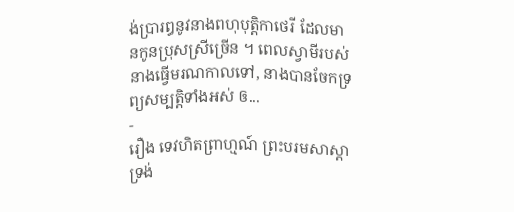ង់ប្រារឰនូវនាងពហុបុត្តិកាថេរី ដែលមានកូនប្រុសស្រីច្រើន ។ ពេលស្វាមីរបស់នាងធ្វើមរណកាលទៅ, នាងបានចែកទ្រព្យសម្បត្តិទាំងឣស់ ឲ...
-
រឿង ទេវហិតព្រាហ្មណ៍ ព្រះបរមសាស្តា ទ្រង់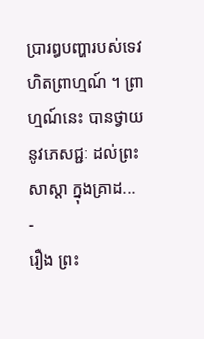ប្រារឰបញ្ហារបស់ទេវហិតព្រាហ្មណ៍ ។ ព្រាហ្មណ៍នេះ បានថ្វាយនូវភេសជ្ជៈ ដល់ព្រះសាស្តា ក្នុងគ្រាដ...
-
រឿង ព្រះ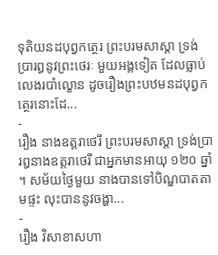ទុតិយនដបុព្វកត្ថេរ ព្រះបរមសាស្តា ទ្រង់ប្រារឰនូវព្រះថេរៈ មួយឣង្គទៀត ដែលធ្លាប់លេងរបាំល្ខោន ដូចរឿងព្រះបឋមនដបុព្វកត្ថេរនោះដែ...
-
រឿង នាងឧត្តរាថេរី ព្រះបរមសាស្តា ទ្រង់ប្រារឰនាងឧត្តរាថេរី ជាឣ្នកមានឣាយុ ១២០ ឆ្នាំ ។ សម័យថ្ងៃមួយ នាងបានទៅបិណ្ឌបាតតាមផ្ទះ លុះបាននូវចង្ហា...
-
រឿង វិសាខាសហា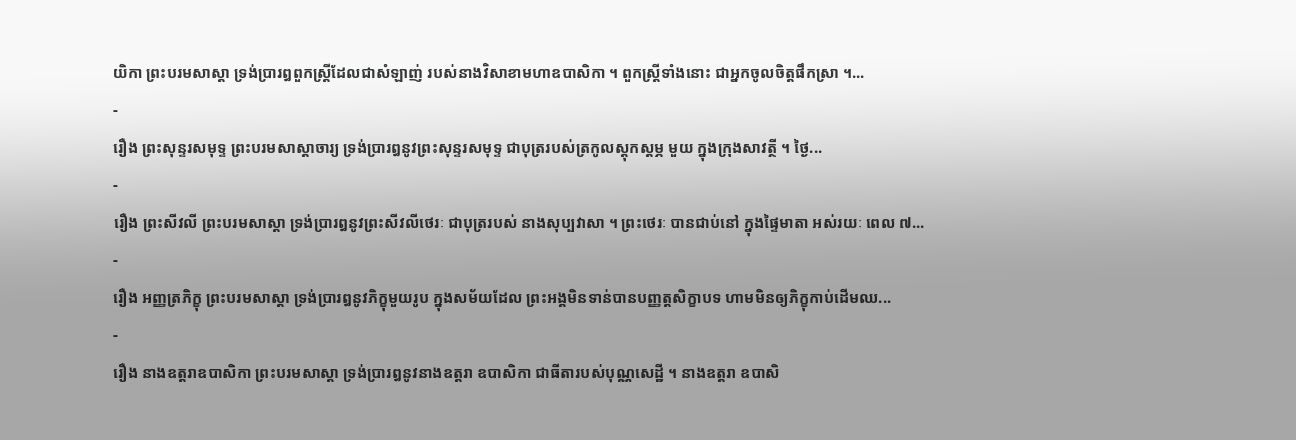យិកា ព្រះបរមសាស្តា ទ្រង់ប្រារឰពួកស្ត្រីដែលជាសំឡាញ់ របស់នាងវិសាខាមហាឧបាសិកា ។ ពួកស្ត្រីទាំងនោះ ជាឣ្នកចូលចិត្តផឹកស្រា ។...
-
រឿង ព្រះសុន្ទរសមុទ្ទ ព្រះបរមសាស្តាចារ្យ ទ្រង់ប្រារឰនូវព្រះសុន្ទរសមុទ្ទ ជាបុត្ររបស់ត្រកូលស្តុកស្តម្ភ មួយ ក្នុងក្រុងសាវត្ថី ។ ថ្ងៃ...
-
រឿង ព្រះសីវលី ព្រះបរមសាស្តា ទ្រង់ប្រារឰនូវព្រះសីវលីថេរៈ ជាបុត្ររបស់ នាងសុប្បវាសា ។ ព្រះថេរៈ បានជាប់នៅ ក្នុងផ្ទៃមាតា ឣស់រយៈ ពេល ៧...
-
រឿង ឣញ្ញត្រភិក្ខុ ព្រះបរមសាស្តា ទ្រង់ប្រារឰនូវភិក្ខុមួយរូប ក្នុងសម័យដែល ព្រះឣង្គមិនទាន់បានបញ្ញត្តសិក្ខាបទ ហាមមិនឲ្យភិក្ខុកាប់ដើមឈ...
-
រឿង នាងឧត្តរាឧបាសិកា ព្រះបរមសាស្តា ទ្រង់ប្រារឰនូវនាងឧត្តរា ឧបាសិកា ជាធីតារបស់បុណ្ណសេដ្ឋី ។ នាងឧត្តរា ឧបាសិ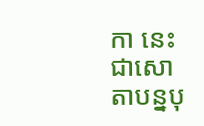កា នេះ ជាសោតាបន្នបុ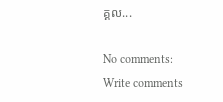គ្គល...

No comments:
Write comments